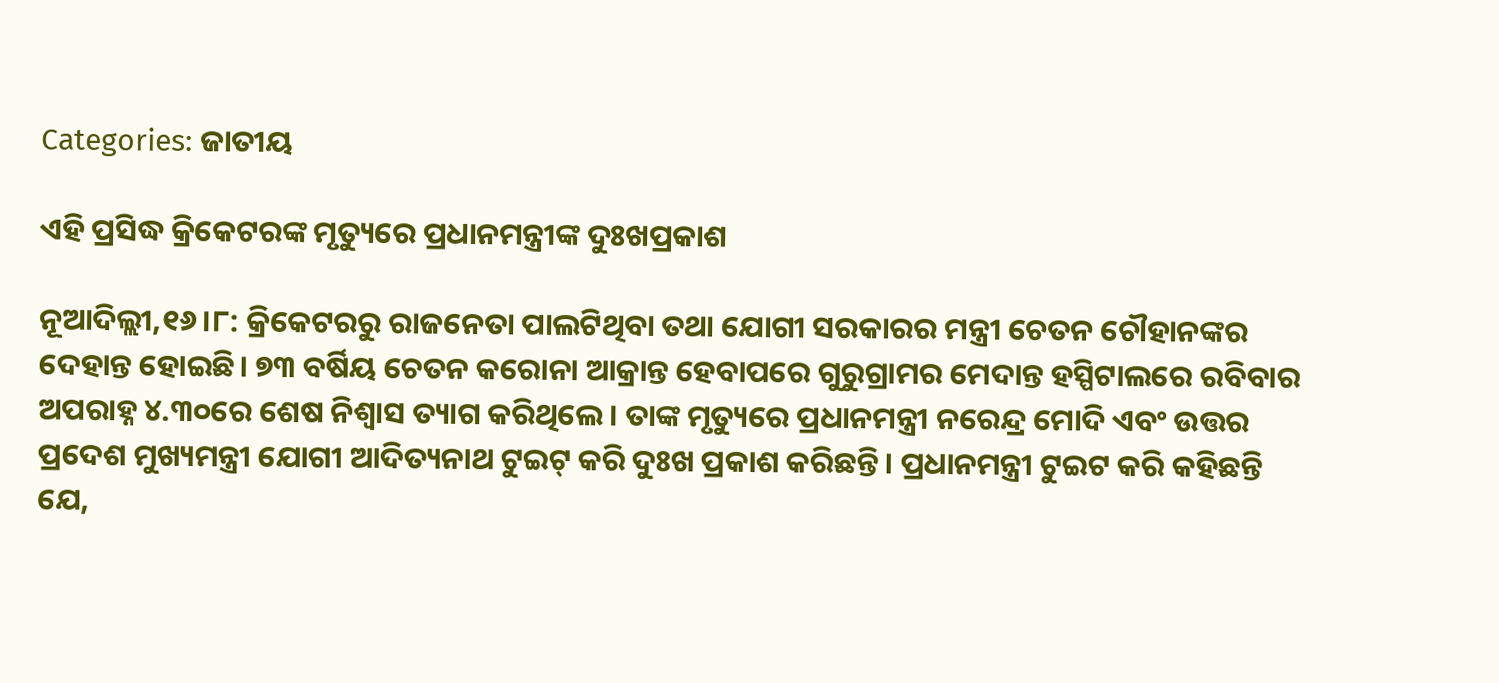Categories: ଜାତୀୟ

ଏହି ପ୍ରସିଦ୍ଧ କ୍ରିକେଟରଙ୍କ ମୃତ୍ୟୁରେ ପ୍ରଧାନମନ୍ତ୍ରୀଙ୍କ ଦୁଃଖପ୍ରକାଶ

ନୂଆଦିଲ୍ଲୀ,୧୬।୮: କ୍ରିକେଟରରୁ ରାଜନେତା ପାଲଟିଥିବା ତଥା ଯୋଗୀ ସରକାରର ମନ୍ତ୍ରୀ ଚେତନ ଚୌହାନଙ୍କର ଦେହାନ୍ତ ହୋଇଛି। ୭୩ ବର୍ଷିୟ ଚେତନ କରୋନା ଆକ୍ରାନ୍ତ ହେବାପରେ ଗୁରୁଗ୍ରାମର ମେଦାନ୍ତ ହସ୍ପିଟାଲରେ ରବିବାର ଅପରାହ୍ନ ୪.୩୦ରେ ଶେଷ ନିଶ୍ୱାସ ତ୍ୟାଗ କରିଥିଲେ। ତାଙ୍କ ମୃତ୍ୟୁରେ ପ୍ରଧାନମନ୍ତ୍ରୀ ନରେନ୍ଦ୍ର ମୋଦି ଏବଂ ଉତ୍ତର ପ୍ରଦେଶ ମୁଖ୍ୟମନ୍ତ୍ରୀ ଯୋଗୀ ଆଦିତ୍ୟନାଥ ଟୁଇଟ୍‌ କରି ଦୁଃଖ ପ୍ରକାଶ କରିଛନ୍ତି। ପ୍ରଧାନମନ୍ତ୍ରୀ ଟୁଇଟ କରି କହିଛନ୍ତି ଯେ,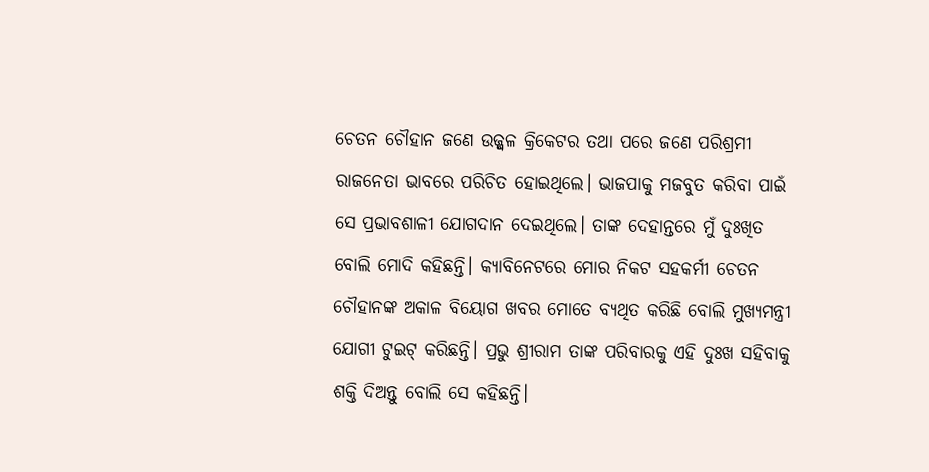ଚେତନ ଚୌହାନ ଜଣେ ଉଜ୍ଜ୍ୱଳ କ୍ରିକେଟର ତଥା ପରେ ଜଣେ ପରିଶ୍ରମୀ ରାଜନେତା ଭାବରେ ପରିଚିତ ହୋଇଥିଲେ। ଭାଜପାକୁ ମଜବୁତ କରିବା ପାଇଁ ସେ ପ୍ରଭାବଶାଳୀ ଯୋଗଦାନ ଦେଇଥିଲେ। ତାଙ୍କ ଦେହାନ୍ତରେ ମୁଁ ଦୁଃଖିତ ବୋଲି ମୋଦି କହିଛନ୍ତି। କ୍ୟାବିନେଟରେ ମୋର ନିକଟ ସହକର୍ମୀ ଚେତନ ଚୌହାନଙ୍କ ଅକାଳ ବିୟୋଗ ଖବର ମୋତେ ବ୍ୟଥିତ କରିଛି ବୋଲି ମୁଖ୍ୟମନ୍ତ୍ରୀ ଯୋଗୀ ଟୁଇଟ୍‌ କରିଛନ୍ତି। ପ୍ରଭୁ ଶ୍ରୀରାମ ତାଙ୍କ ପରିବାରକୁ ଏହି ଦୁଃଖ ସହିବାକୁ ଶକ୍ତି ଦିଅନ୍ତୁ ବୋଲି ସେ କହିଛନ୍ତି।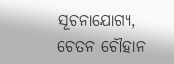ସୂଚନାଯୋଗ୍ୟ, ଚେତନ ଚୌହାନ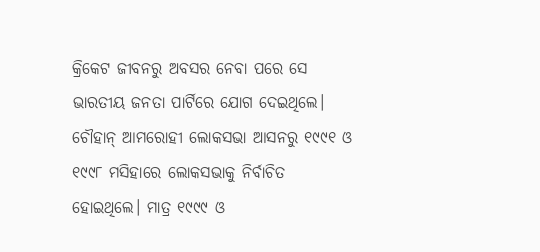କ୍ରିକେଟ ଜୀବନରୁ ଅବସର ନେବା ପରେ ସେ ଭାରତୀୟ ଜନତା ପାର୍ଟିରେ ଯୋଗ ଦେଇଥିଲେ। ଚୌହାନ୍‌ ଆମରୋହୀ ଲୋକସଭା ଆସନରୁ ୧୯୯୧ ଓ ୧୯୯୮ ମସିହାରେ ଲୋକସଭାକୁ ନିର୍ବାଚିତ ହୋଇଥିଲେ। ମାତ୍ର ୧୯୯୯ ଓ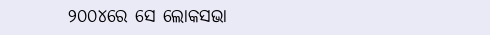୨୦୦୪ରେ ସେ ଲୋକସଭା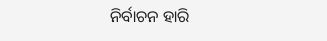ନିର୍ବାଚନ ହାରି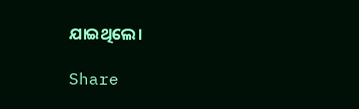ଯାଇଥିଲେ।

Share